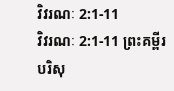វិវរណៈ 2:1-11
វិវរណៈ 2:1-11 ព្រះគម្ពីរបរិសុ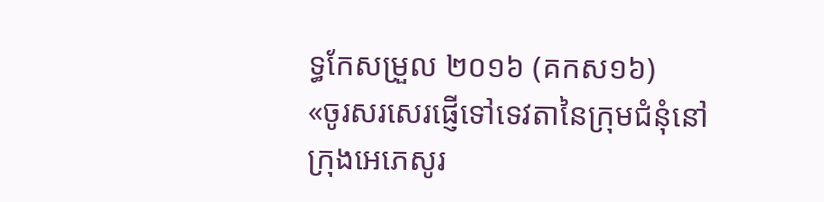ទ្ធកែសម្រួល ២០១៦ (គកស១៦)
«ចូរសរសេរផ្ញើទៅទេវតានៃក្រុមជំនុំនៅក្រុងអេភេសូរ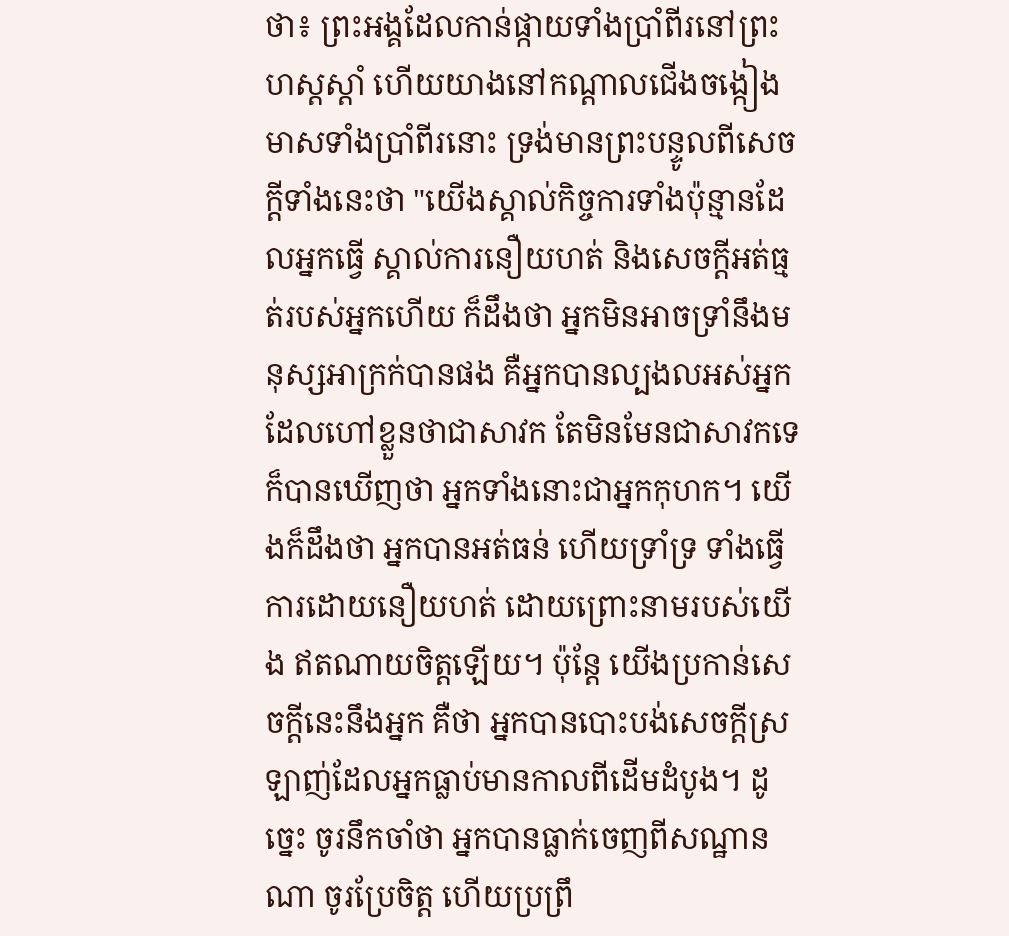ថា៖ ព្រះអង្គដែលកាន់ផ្កាយទាំងប្រាំពីរនៅព្រះហស្តស្តាំ ហើយយាងនៅកណ្ដាលជើងចង្កៀងមាសទាំងប្រាំពីរនោះ ទ្រង់មានព្រះបន្ទូលពីសេចក្តីទាំងនេះថា "យើងស្គាល់កិច្ចការទាំងប៉ុន្មានដែលអ្នកធ្វើ ស្គាល់ការនឿយហត់ និងសេចក្ដីអត់ធ្មត់របស់អ្នកហើយ ក៏ដឹងថា អ្នកមិនអាចទ្រាំនឹងមនុស្សអាក្រក់បានផង គឺអ្នកបានល្បងលអស់អ្នកដែលហៅខ្លួនថាជាសាវក តែមិនមែនជាសាវកទេ ក៏បានឃើញថា អ្នកទាំងនោះជាអ្នកកុហក។ យើងក៏ដឹងថា អ្នកបានអត់ធន់ ហើយទ្រាំទ្រ ទាំងធ្វើការដោយនឿយហត់ ដោយព្រោះនាមរបស់យើង ឥតណាយចិត្តឡើយ។ ប៉ុន្តែ យើងប្រកាន់សេចក្ដីនេះនឹងអ្នក គឺថា អ្នកបានបោះបង់សេចក្តីស្រឡាញ់ដែលអ្នកធ្លាប់មានកាលពីដើមដំបូង។ ដូច្នេះ ចូរនឹកចាំថា អ្នកបានធ្លាក់ចេញពីសណ្ឋានណា ចូរប្រែចិត្ត ហើយប្រព្រឹ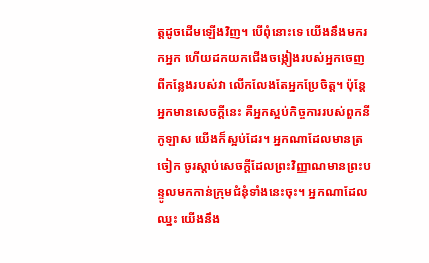ត្តដូចដើមឡើងវិញ។ បើពុំនោះទេ យើងនឹងមករកអ្នក ហើយដកយកជើងចង្កៀងរបស់អ្នកចេញពីកន្លែងរបស់វា លើកលែងតែអ្នកប្រែចិត្ត។ ប៉ុន្តែ អ្នកមានសេចក្ដីនេះ គឺអ្នកស្អប់កិច្ចការរបស់ពួកនីកូឡាស យើងក៏ស្អប់ដែរ។ អ្នកណាដែលមានត្រចៀក ចូរស្តាប់សេចក្ដីដែលព្រះវិញ្ញាណមានព្រះបន្ទូលមកកាន់ក្រុមជំនុំទាំងនេះចុះ។ អ្នកណាដែលឈ្នះ យើងនឹង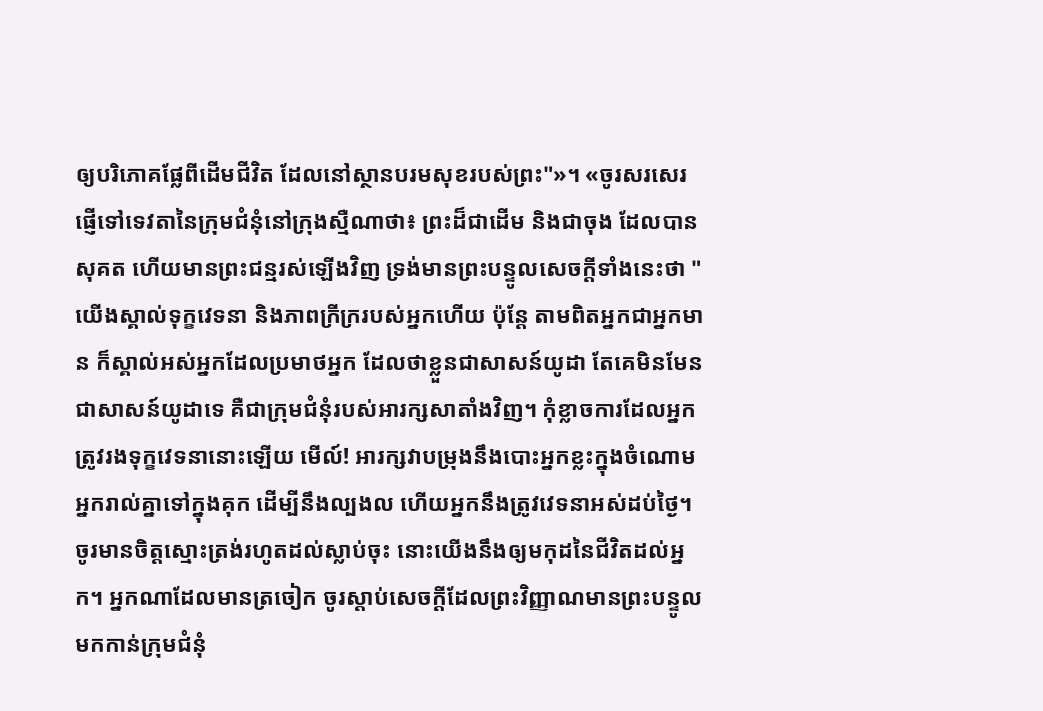ឲ្យបរិភោគផ្លែពីដើមជីវិត ដែលនៅស្ថានបរមសុខរបស់ព្រះ"»។ «ចូរសរសេរផ្ញើទៅទេវតានៃក្រុមជំនុំនៅក្រុងស្មឺណាថា៖ ព្រះដ៏ជាដើម និងជាចុង ដែលបានសុគត ហើយមានព្រះជន្មរស់ឡើងវិញ ទ្រង់មានព្រះបន្ទូលសេចក្ដីទាំងនេះថា "យើងស្គាល់ទុក្ខវេទនា និងភាពក្រីក្ររបស់អ្នកហើយ ប៉ុន្តែ តាមពិតអ្នកជាអ្នកមាន ក៏ស្គាល់អស់អ្នកដែលប្រមាថអ្នក ដែលថាខ្លួនជាសាសន៍យូដា តែគេមិនមែនជាសាសន៍យូដាទេ គឺជាក្រុមជំនុំរបស់អារក្សសាតាំងវិញ។ កុំខ្លាចការដែលអ្នកត្រូវរងទុក្ខវេទនានោះឡើយ មើល៍! អារក្សវាបម្រុងនឹងបោះអ្នកខ្លះក្នុងចំណោមអ្នករាល់គ្នាទៅក្នុងគុក ដើម្បីនឹងល្បងល ហើយអ្នកនឹងត្រូវវេទនាអស់ដប់ថ្ងៃ។ ចូរមានចិត្តស្មោះត្រង់រហូតដល់ស្លាប់ចុះ នោះយើងនឹងឲ្យមកុដនៃជីវិតដល់អ្នក។ អ្នកណាដែលមានត្រចៀក ចូរស្តាប់សេចក្ដីដែលព្រះវិញ្ញាណមានព្រះបន្ទូលមកកាន់ក្រុមជំនុំ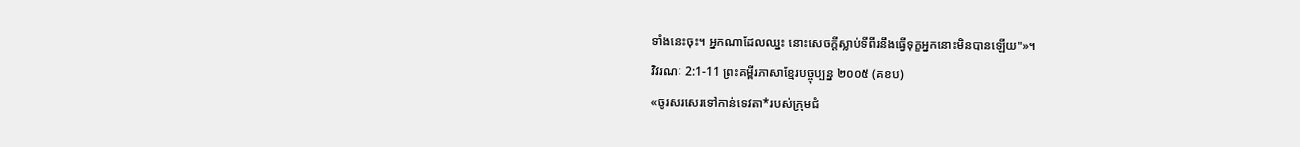ទាំងនេះចុះ។ អ្នកណាដែលឈ្នះ នោះសេចក្ដីស្លាប់ទីពីរនឹងធ្វើទុក្ខអ្នកនោះមិនបានឡើយ"»។
វិវរណៈ 2:1-11 ព្រះគម្ពីរភាសាខ្មែរបច្ចុប្បន្ន ២០០៥ (គខប)
«ចូរសរសេរទៅកាន់ទេវតា*របស់ក្រុមជំ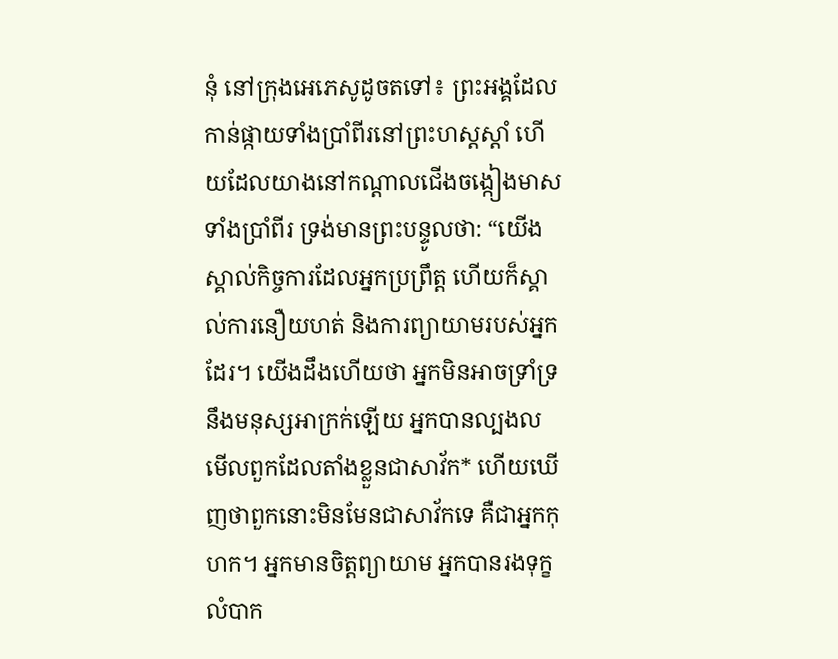នុំ នៅក្រុងអេភេសូដូចតទៅ៖ ព្រះអង្គដែលកាន់ផ្កាយទាំងប្រាំពីរនៅព្រះហស្ដស្ដាំ ហើយដែលយាងនៅកណ្ដាលជើងចង្កៀងមាសទាំងប្រាំពីរ ទ្រង់មានព្រះបន្ទូលថា: “យើងស្គាល់កិច្ចការដែលអ្នកប្រព្រឹត្ត ហើយក៏ស្គាល់ការនឿយហត់ និងការព្យាយាមរបស់អ្នកដែរ។ យើងដឹងហើយថា អ្នកមិនអាចទ្រាំទ្រនឹងមនុស្សអាក្រក់ឡើយ អ្នកបានល្បងលមើលពួកដែលតាំងខ្លួនជាសាវ័ក* ហើយឃើញថាពួកនោះមិនមែនជាសាវ័កទេ គឺជាអ្នកកុហក។ អ្នកមានចិត្តព្យាយាម អ្នកបានរងទុក្ខលំបាក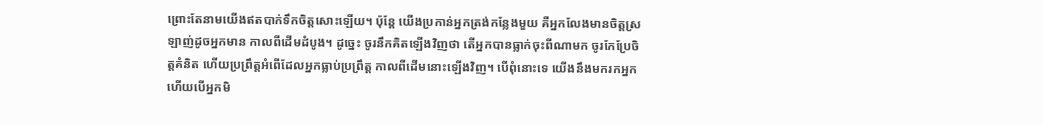ព្រោះតែនាមយើងឥតបាក់ទឹកចិត្តសោះឡើយ។ ប៉ុន្តែ យើងប្រកាន់អ្នកត្រង់កន្លែងមួយ គឺអ្នកលែងមានចិត្តស្រឡាញ់ដូចអ្នកមាន កាលពីដើមដំបូង។ ដូច្នេះ ចូរនឹកគិតឡើងវិញថា តើអ្នកបានធ្លាក់ចុះពីណាមក ចូរកែប្រែចិត្តគំនិត ហើយប្រព្រឹត្តអំពើដែលអ្នកធ្លាប់ប្រព្រឹត្ត កាលពីដើមនោះឡើងវិញ។ បើពុំនោះទេ យើងនឹងមករកអ្នក ហើយបើអ្នកមិ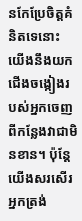នកែប្រែចិត្តគំនិតទេនោះ យើងនឹងយកជើងចង្កៀងរបស់អ្នកចេញពីកន្លែងវាជាមិនខាន។ ប៉ុន្តែ យើងសរសើរអ្នកត្រង់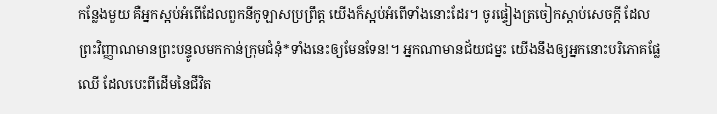កន្លែងមួយ គឺអ្នកស្អប់អំពើដែលពួកនីកូឡាសប្រព្រឹត្ដ យើងក៏ស្អប់អំពើទាំងនោះដែរ។ ចូរផ្ទៀងត្រចៀកស្ដាប់សេចក្ដី ដែលព្រះវិញ្ញាណមានព្រះបន្ទូលមកកាន់ក្រុមជំនុំ*ទាំងនេះឲ្យមែនទែន!។ អ្នកណាមានជ័យជម្នះ យើងនឹងឲ្យអ្នកនោះបរិភោគផ្លែឈើ ដែលបេះពីដើមនៃជីវិត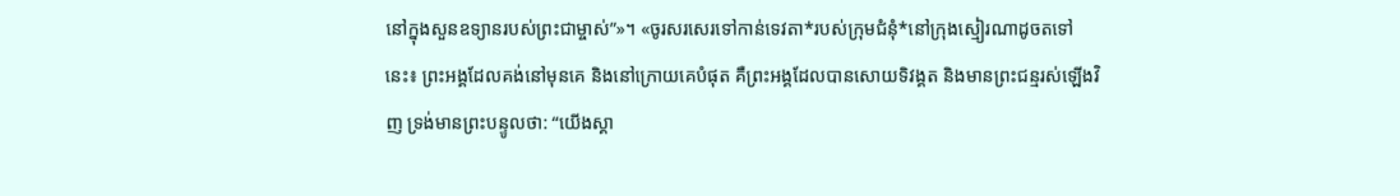នៅក្នុងសួនឧទ្យានរបស់ព្រះជាម្ចាស់”»។ «ចូរសរសេរទៅកាន់ទេវតា*របស់ក្រុមជំនុំ*នៅក្រុងស្មៀរណាដូចតទៅនេះ៖ ព្រះអង្គដែលគង់នៅមុនគេ និងនៅក្រោយគេបំផុត គឺព្រះអង្គដែលបានសោយទិវង្គត និងមានព្រះជន្មរស់ឡើងវិញ ទ្រង់មានព្រះបន្ទូលថា: “យើងស្គា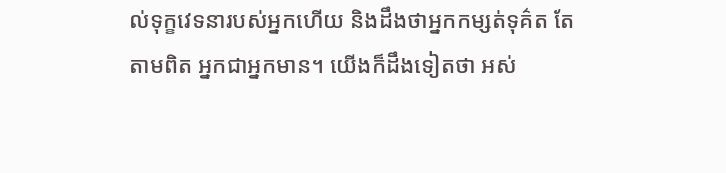ល់ទុក្ខវេទនារបស់អ្នកហើយ និងដឹងថាអ្នកកម្សត់ទុគ៌ត តែតាមពិត អ្នកជាអ្នកមាន។ យើងក៏ដឹងទៀតថា អស់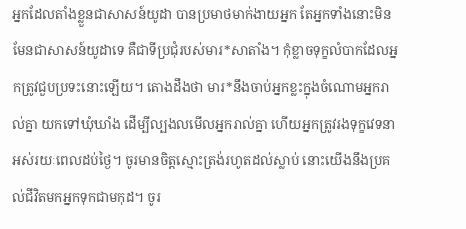អ្នកដែលតាំងខ្លួនជាសាសន៍យូដា បានប្រមាថមាក់ងាយអ្នក តែអ្នកទាំងនោះមិនមែនជាសាសន៍យូដាទេ គឺជាទីប្រជុំរបស់មារ*សាតាំង។ កុំខ្លាចទុក្ខលំបាកដែលអ្នកត្រូវជួបប្រទះនោះឡើយ។ តោងដឹងថា មារ*នឹងចាប់អ្នកខ្លះក្នុងចំណោមអ្នករាល់គ្នា យកទៅឃុំឃាំង ដើម្បីល្បងលមើលអ្នករាល់គ្នា ហើយអ្នកត្រូវរងទុក្ខវេទនាអស់រយៈពេលដប់ថ្ងៃ។ ចូរមានចិត្តស្មោះត្រង់រហូតដល់ស្លាប់ នោះយើងនឹងប្រគល់ជីវិតមកអ្នកទុកជាមកុដ។ ចូរ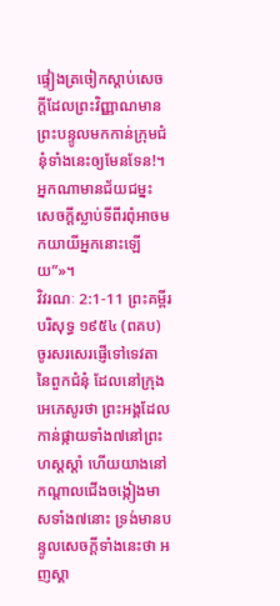ផ្ទៀងត្រចៀកស្ដាប់សេចក្ដីដែលព្រះវិញ្ញាណមានព្រះបន្ទូលមកកាន់ក្រុមជំនុំទាំងនេះឲ្យមែនទែន!។ អ្នកណាមានជ័យជម្នះ សេចក្ដីស្លាប់ទីពីរពុំអាចមកយាយីអ្នកនោះឡើយ”»។
វិវរណៈ 2:1-11 ព្រះគម្ពីរបរិសុទ្ធ ១៩៥៤ (ពគប)
ចូរសរសេរផ្ញើទៅទេវតានៃពួកជំនុំ ដែលនៅក្រុងអេភេសូរថា ព្រះអង្គដែលកាន់ផ្កាយទាំង៧នៅព្រះហស្តស្តាំ ហើយយាងនៅកណ្តាលជើងចង្កៀងមាសទាំង៧នោះ ទ្រង់មានបន្ទូលសេចក្ដីទាំងនេះថា អញស្គា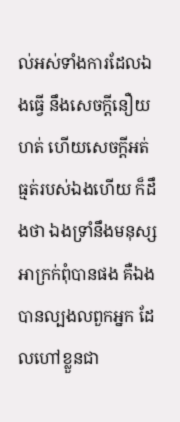ល់អស់ទាំងការដែលឯងធ្វើ នឹងសេចក្ដីនឿយហត់ ហើយសេចក្ដីអត់ធ្មត់របស់ឯងហើយ ក៏ដឹងថា ឯងទ្រាំនឹងមនុស្សអាក្រក់ពុំបានផង គឺឯងបានល្បងលពួកអ្នក ដែលហៅខ្លួនជា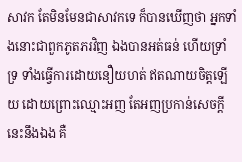សាវក តែមិនមែនជាសាវកទេ ក៏បានឃើញថា អ្នកទាំងនោះជាពួកភូតភរវិញ ឯងបានអត់ធន់ ហើយទ្រាំទ្រ ទាំងធ្វើការដោយនឿយហត់ ឥតណាយចិត្តឡើយ ដោយព្រោះឈ្មោះអញ តែអញប្រកាន់សេចក្ដីនេះនឹងឯង គឺ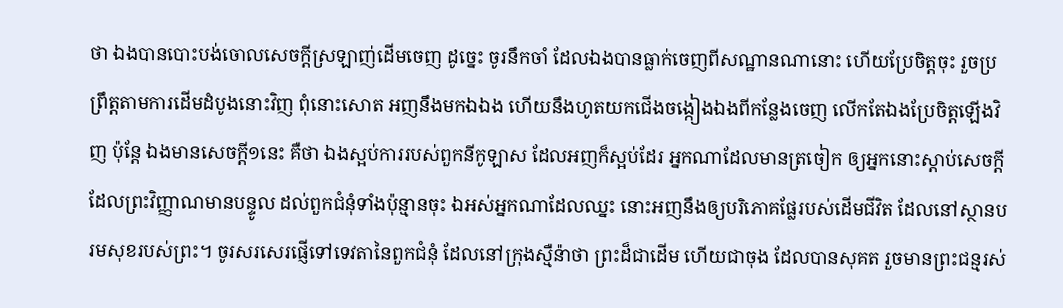ថា ឯងបានបោះបង់ចោលសេចក្ដីស្រឡាញ់ដើមចេញ ដូច្នេះ ចូរនឹកចាំ ដែលឯងបានធ្លាក់ចេញពីសណ្ឋានណានោះ ហើយប្រែចិត្តចុះ រួចប្រព្រឹត្តតាមការដើមដំបូងនោះវិញ ពុំនោះសោត អញនឹងមកឯឯង ហើយនឹងហូតយកជើងចង្កៀងឯងពីកន្លែងចេញ លើកតែឯងប្រែចិត្តឡើងវិញ ប៉ុន្តែ ឯងមានសេចក្ដី១នេះ គឺថា ឯងស្អប់ការរបស់ពួកនីកូឡាស ដែលអញក៏ស្អប់ដែរ អ្នកណាដែលមានត្រចៀក ឲ្យអ្នកនោះស្តាប់សេចក្ដី ដែលព្រះវិញ្ញាណមានបន្ទូល ដល់ពួកជំនុំទាំងប៉ុន្មានចុះ ឯអស់អ្នកណាដែលឈ្នះ នោះអញនឹងឲ្យបរិភោគផ្លែរបស់ដើមជីវិត ដែលនៅស្ថានបរមសុខរបស់ព្រះ។ ចូរសរសេរផ្ញើទៅទេវតានៃពួកជំនុំ ដែលនៅក្រុងស្មឺន៉ាថា ព្រះដ៏ជាដើម ហើយជាចុង ដែលបានសុគត រួចមានព្រះជន្មរស់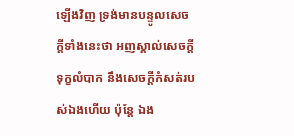ឡើងវិញ ទ្រង់មានបន្ទូលសេចក្ដីទាំងនេះថា អញស្គាល់សេចក្ដីទុក្ខលំបាក នឹងសេចក្ដីកំសត់របស់ឯងហើយ ប៉ុន្តែ ឯង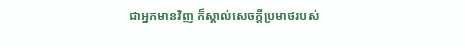ជាអ្នកមានវិញ ក៏ស្គាល់សេចក្ដីប្រមាថរបស់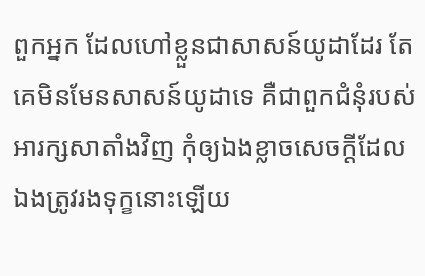ពួកអ្នក ដែលហៅខ្លួនជាសាសន៍យូដាដែរ តែគេមិនមែនសាសន៍យូដាទេ គឺជាពួកជំនុំរបស់អារក្សសាតាំងវិញ កុំឲ្យឯងខ្លាចសេចក្ដីដែលឯងត្រូវរងទុក្ខនោះឡើយ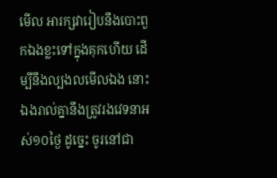មើល អារក្សវារៀបនឹងបោះពួកឯងខ្លះទៅក្នុងគុកហើយ ដើម្បីនឹងល្បងលមើលឯង នោះឯងរាល់គ្នានឹងត្រូវរងវេទនាអស់១០ថ្ងៃ ដូច្នេះ ចូរនៅជា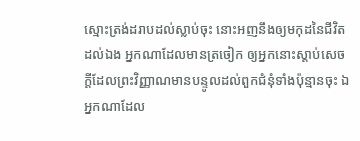ស្មោះត្រង់ដរាបដល់ស្លាប់ចុះ នោះអញនឹងឲ្យមកុដនៃជីវិតដល់ឯង អ្នកណាដែលមានត្រចៀក ឲ្យអ្នកនោះស្តាប់សេចក្ដីដែលព្រះវិញ្ញាណមានបន្ទូលដល់ពួកជំនុំទាំងប៉ុន្មានចុះ ឯអ្នកណាដែល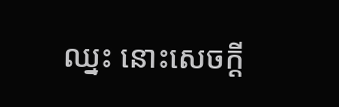ឈ្នះ នោះសេចក្ដី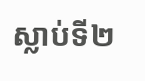ស្លាប់ទី២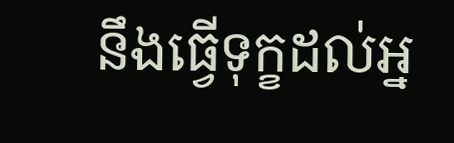នឹងធ្វើទុក្ខដល់អ្ន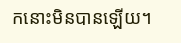កនោះមិនបានឡើយ។